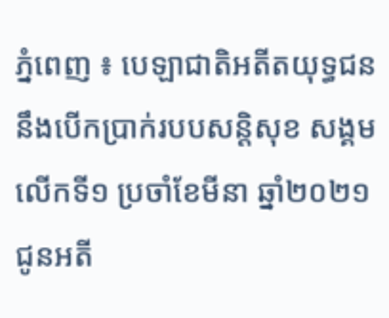ភ្នំពេញ ៖ បេឡាជាតិអតីតយុទ្ធជន នឹងបើកប្រាក់របបសន្ដិសុខ សង្គមលើកទី១ ប្រចាំខែមីនា ឆ្នាំ២០២១ ជូនអតី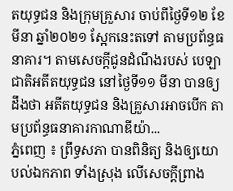តយុទ្ធជន និងក្រុមគ្រួសារ ចាប់ពីថ្ងៃទី១២ ខែមីនា ឆ្នាំ២០២១ ស្អែកនេះតទៅ តាមប្រព័ន្ធធនាគារ។ តាមសេចក្ដីជូនដំណឹងរបស់ បេឡាជាតិអតីតយុទ្ធជន នៅថ្ងៃទី១១ មីនា បានឲ្យដឹងថា អតីតយុទ្ធជន និងគ្រួសារអាចបើក តាមប្រព័ន្ធធនាគារកាណាឌីយ៉ា...
ភ្នំពេញ ៖ ព្រឹទ្ធសភា បានពិនិត្យ និងឲ្យយោបល់ឯកភាព ទាំងស្រុង លើសេចក្តីព្រាង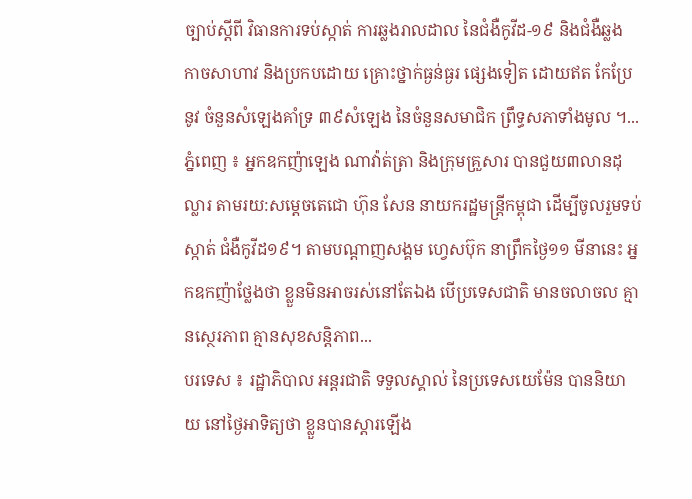ច្បាប់ស្ដីពី វិធានការទប់ស្កាត់ ការឆ្លងរាលដាល នៃជំងឺកូវីដ-១៩ និងជំងឺឆ្លង កាចសាហាវ និងប្រកបដោយ គ្រោះថ្នាក់ធ្ងន់ធ្ងរ ផ្សេងទៀត ដោយឥត កែប្រែនូវ ចំនួនសំឡេងគាំទ្រ ៣៩សំឡេង នៃចំនួនសមាជិក ព្រឹទ្ធសភាទាំងមូល ។...
ភ្នំពេញ ៖ អ្នកឧកញ៉ាឡេង ណាវ៉ាត់ត្រា និងក្រុមគ្រួសារ បានជួយ៣លានដុល្លារ តាមរយ:សម្ដេចតេជោ ហ៊ុន សែន នាយករដ្ឋមន្រ្តីកម្ពុជា ដើម្បីចូលរួមទប់ស្កាត់ ជំងឺកូវីដ១៩។ តាមបណ្តាញសង្គម ហ្វេសប៊ុក នាព្រឹកថ្ងៃ១១ មីនានេះ អ្នកឧកញ៉ាថ្លែងថា ខ្លួនមិនអាចរស់នៅតែឯង បើប្រទេសជាតិ មានចលាចល គ្មានស្ថេរភាព គ្មានសុខសន្តិភាព...
បរទេស ៖ រដ្ឋាភិបាល អន្តរជាតិ ទទួលស្គាល់ នៃប្រទេសយេម៉ែន បាននិយាយ នៅថ្ងៃអាទិត្យថា ខ្លួនបានស្តារឡើង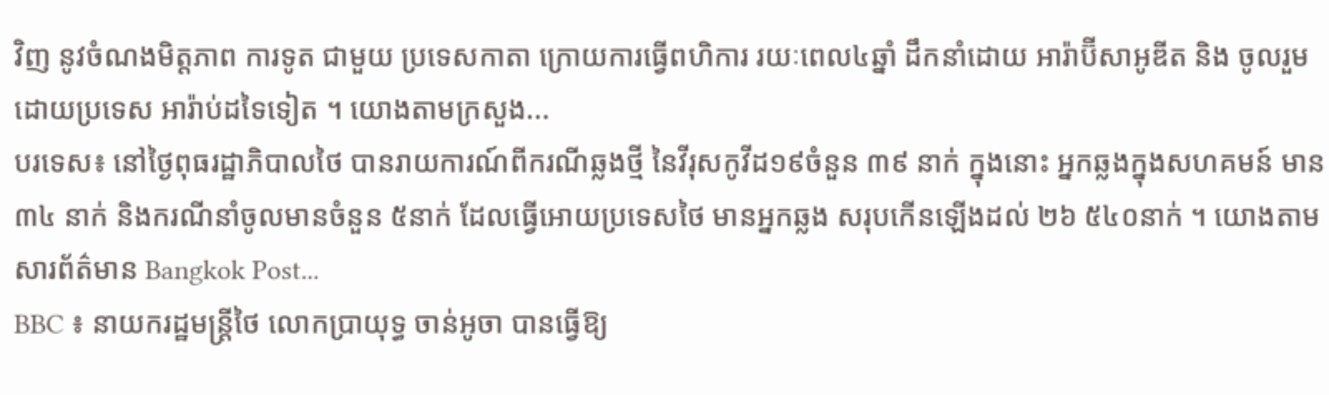វិញ នូវចំណងមិត្តភាព ការទូត ជាមួយ ប្រទេសកាតា ក្រោយការធ្វើពហិការ រយៈពេល៤ឆ្នាំ ដឹកនាំដោយ អារ៉ាប៊ីសាអូឌីត និង ចូលរួមដោយប្រទេស អារ៉ាប់ដទៃទៀត ។ យោងតាមក្រសួង...
បរទេស៖ នៅថ្ងៃពុធរដ្ឋាភិបាលថៃ បានរាយការណ៍ពីករណីឆ្លងថ្មី នៃវីរុសកូវីដ១៩ចំនួន ៣៩ នាក់ ក្នុងនោះ អ្នកឆ្លងក្នុងសហគមន៍ មាន ៣៤ នាក់ និងករណីនាំចូលមានចំនួន ៥នាក់ ដែលធ្វើអោយប្រទេសថៃ មានអ្នកឆ្លង សរុបកើនឡើងដល់ ២៦ ៥៤០នាក់ ។ យោងតាមសារព័ត៌មាន Bangkok Post...
BBC ៖ នាយករដ្ឋមន្រ្តីថៃ លោកប្រាយុទ្ធ ចាន់អូចា បានធ្វើឱ្យ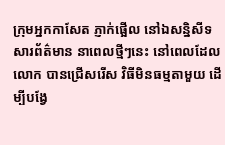ក្រុមអ្នកកាសែត ភ្ញាក់ផ្អើល នៅឯសន្និសីទ សារព័ត៌មាន នាពេលថ្មីៗនេះ នៅពេលដែលលោក បានជ្រើសរើស វិធីមិនធម្មតាមួយ ដើម្បីបង្វែ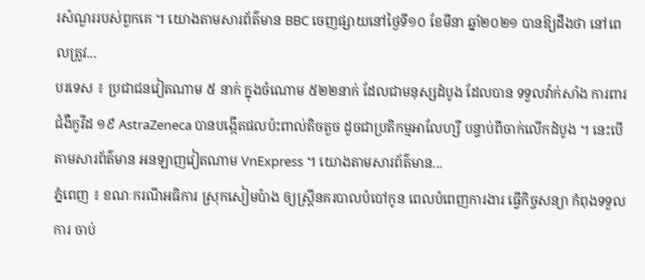រសំណួររបស់ពួកគេ ។ យោងតាមសារព័ត៌មាន BBC ចេញផ្សាយនៅថ្ងៃទី១០ ខែមីនា ឆ្នាំ២០២១ បានឱ្យដឹងថា នៅពេលត្រូវ...
បរទេស ៖ ប្រជាជនវៀតណាម ៥ នាក់ ក្នុងចំណោម ៥២២នាក់ ដែលជាមនុស្សដំបូង ដែលបាន ទទួលវ៉ាក់សាំង ការពារជំងឺកូវីដ ១៩ AstraZeneca បានបង្កើតផលប៉ះពាល់តិចតួច ដូចជាប្រតិកម្មអាលែហ្សី បន្ទាប់ពីចាក់លើកដំបូង ។ នេះបើតាមសារព័ត៌មាន អនឡាញវៀតណាម VnExpress ។ យោងតាមសារព័ត៌មាន...
ភ្នំពេញ ៖ ខណៈករណីអធិការ ស្រុកសៀមប៉ាង ឲ្យស្រ្តីនគរបាលបំបៅកូន ពេលបំពេញការងារ ធ្វើកិច្ចសន្យា កំពុងទទួលការ ចាប់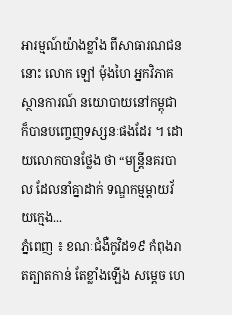អារម្មណ៍យ៉ាងខ្លាំង ពីសាធារណជននោះ លោក ឡៅ ម៉ុងហៃ អ្នកវិភាគស្ថានការណ៍ នយោបាយនៅកម្ពុជា ក៏បានបញ្ចេញទស្សនៈផងដែរ ។ ដោយលោកបានថ្លែង ថា “មន្ត្រីនគរបាល ដែលនាំគ្នាដាក់ ទណ្ឌកម្មម្តាយវ័យក្មេង...
ភ្នំពេញ ៖ ខណៈជំងឺកូវិដ១៩ កំពុងរាតត្បាតកាន់ តែខ្លាំងឡើង សម្ដេច ហេ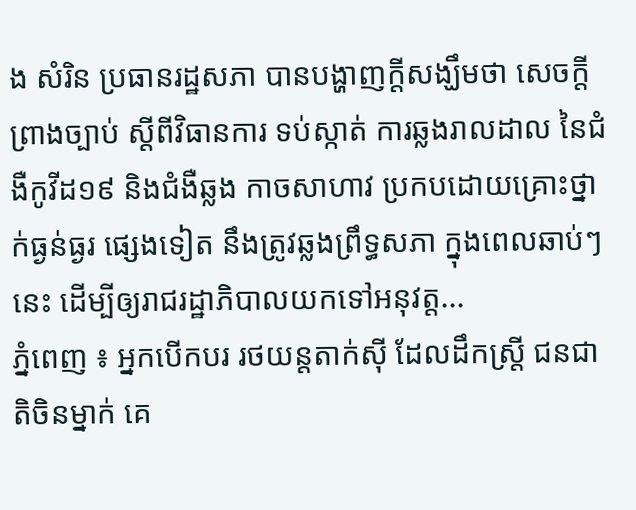ង សំរិន ប្រធានរដ្ឋសភា បានបង្ហាញក្ដីសង្ឃឹមថា សេចក្តីព្រាងច្បាប់ ស្តីពីវិធានការ ទប់ស្កាត់ ការឆ្លងរាលដាល នៃជំងឺកូវីដ១៩ និងជំងឺឆ្លង កាចសាហាវ ប្រកបដោយគ្រោះថ្នាក់ធ្ងន់ធ្ងរ ផ្សេងទៀត នឹងត្រូវឆ្លងព្រឹទ្ធសភា ក្នុងពេលឆាប់ៗនេះ ដើម្បីឲ្យរាជរដ្ឋាភិបាលយកទៅអនុវត្ត...
ភ្នំពេញ ៖ អ្នកបើកបរ រថយន្តតាក់ស៊ី ដែលដឹកស្រ្តី ជនជាតិចិនម្នាក់ គេ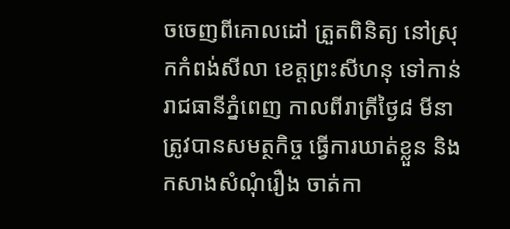ចចេញពីគោលដៅ ត្រួតពិនិត្យ នៅស្រុកកំពង់សីលា ខេត្តព្រះសីហនុ ទៅកាន់រាជធានីភ្នំពេញ កាលពីរាត្រីថ្ងៃ៨ មីនា ត្រូវបានសមត្ថកិច្ច ធ្វើការឃាត់ខ្លួន និងកសាងសំណុំរឿង ចាត់កា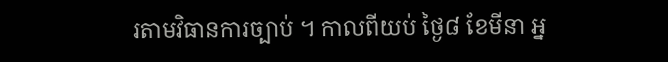រតាមវិធានការច្បាប់ ។ កាលពីយប់ ថ្ងៃ៨ ខែមីនា អ្ន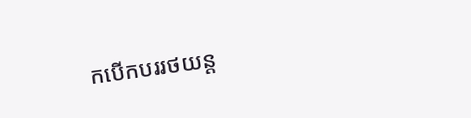កបើកបររថយន្ត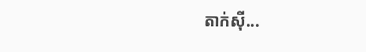តាក់ស៊ី...